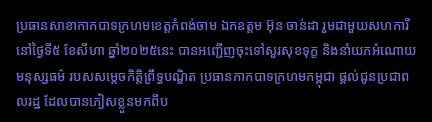ប្រធានសាខាកាកបាទក្រហមខេត្តកំពង់ចាម ឯកឧត្តម អ៊ុន ចាន់ដា រួមជាមួយសហការី នៅថ្ងៃទី៥ ខែសីហា ឆ្នាំ២០២៥នេះ បានអញ្ជើញចុះទៅសួរសុខទុក្ខ និងនាំយកអំណោយមនុស្សធម៌ របសសម្តេចកិត្តិព្រឹទ្ធបណ្ឌិត ប្រធានកាកបាទក្រហមកម្ពុជា ផ្ដល់ជូនប្រជាពលរដ្ឋ ដែលបានភៀសខ្លួនមកពីប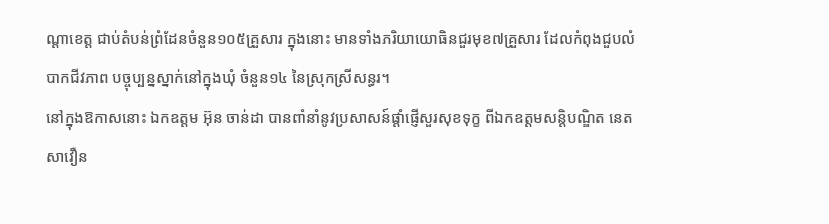ណ្តាខេត្ត ជាប់តំបន់ព្រំដែនចំនួន១០៥គ្រួសារ ក្នុងនោះ មានទាំងភរិយាយោធិនជួរមុខ៧គ្រួសារ ដែលកំពុងជួបលំបាកជីវភាព បច្ចុប្បន្នស្នាក់នៅក្នុងឃុំ ចំនួន១៤ នៃស្រុកស្រីសន្ធរ។
នៅក្នុងឱកាសនោះ ឯកឧត្តម អ៊ុន ចាន់ដា បានពាំនាំនូវប្រសាសន៍ផ្ដាំផ្ញើសួរសុខទុក្ខ ពីឯកឧត្តមសន្តិបណ្ឌិត នេត សាវឿន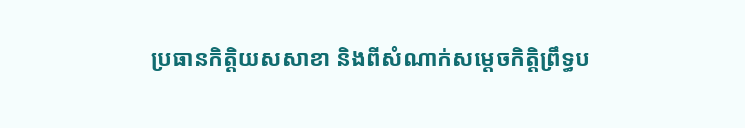ប្រធានកិត្តិយសសាខា និងពីសំណាក់សម្តេចកិត្តិព្រឹទ្ធប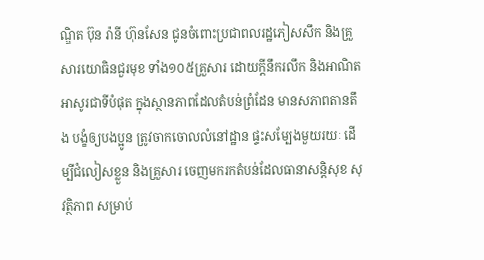ណ្ឌិត ប៊ុន រ៉ានី ហ៊ុនសែន ជូនចំពោះប្រជាពលរដ្ឋភៀសសឹក និងគ្រួសារយោធិនជួរមុខ ទាំង១០៥គ្រួសារ ដោយក្ដីនឹករលឹក និងអាណិតអាសូរជាទីបំផុត ក្នុងស្ថានភាពដែលតំបន់ព្រំដែន មានសភាពតានតឹង បង្ខំឲ្យបងប្អូន ត្រូវចាកចោលលំនៅដ្ឋាន ផ្ទះសម្បែងមួយរយៈ ដើម្បីជំលៀសខ្លួន និងគ្រួសារ ចេញមករកតំបន់ដែលធានាសន្តិសុខ សុវត្ថិភាព សម្រាប់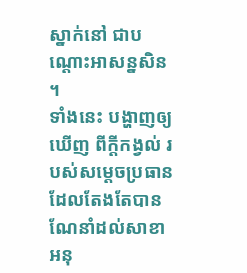ស្នាក់នៅ ជាបណ្តោះអាសន្នសិន ។
ទាំងនេះ បង្ហាញឲ្យឃើញ ពីក្តីកង្វល់ របស់សម្តេចប្រធាន ដែលតែងតែបានណែនាំដល់សាខា អនុ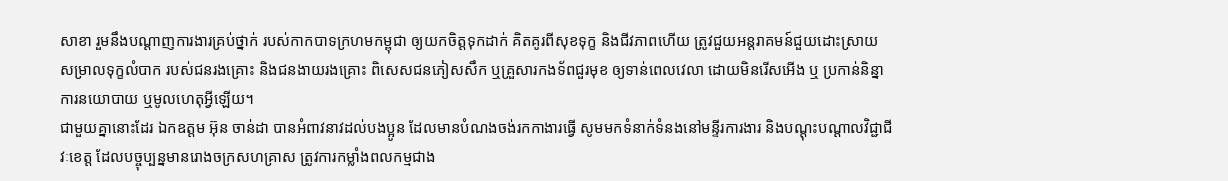សាខា រួមនឹងបណ្តាញការងារគ្រប់ថ្នាក់ របស់កាកបាទក្រហមកម្ពុជា ឲ្យយកចិត្តទុកដាក់ គិតគូរពីសុខទុក្ខ និងជីវភាពហើយ ត្រូវជួយអន្តរាគមន៍ជួយដោះស្រាយ សម្រាលទុក្ខលំបាក របស់ជនរងគ្រោះ និងជនងាយរងគ្រោះ ពិសេសជនភៀសសឹក ឬគ្រួសារកងទ័ពជួរមុខ ឲ្យទាន់ពេលវេលា ដោយមិនរើសអើង ឬ ប្រកាន់និន្នាការនយោបាយ ឬមូលហេតុអ្វីឡើយ។
ជាមួយគ្នានោះដែរ ឯកឧត្តម អ៊ុន ចាន់ដា បានអំពាវនាវដល់បងប្អូន ដែលមានបំណងចង់រកកាងារធ្វើ សូមមកទំនាក់ទំនងនៅមន្ទីរការងារ និងបណ្តុះបណ្តាលវិជ្ជាជីវៈខេត្ត ដែលបច្ចុប្បន្នមានរោងចក្រសហគ្រាស ត្រូវការកម្លាំងពលកម្មជាង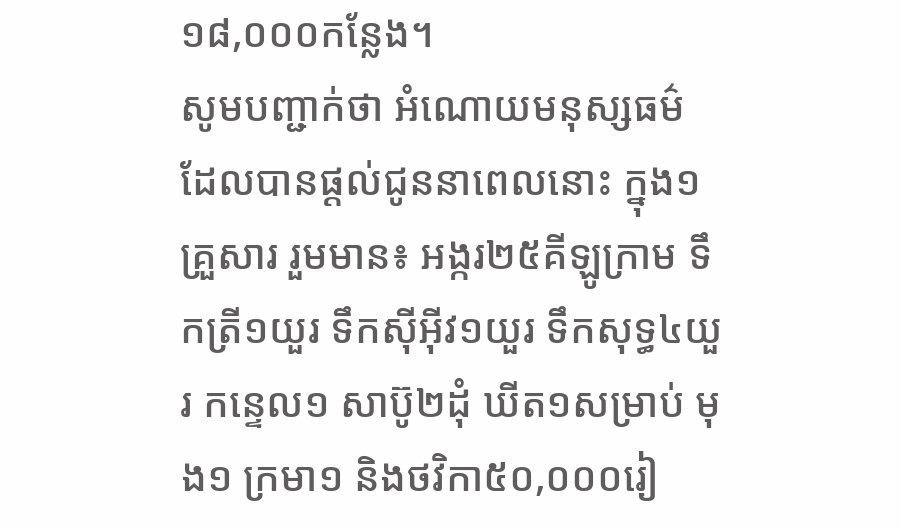១៨,០០០កន្លែង។
សូមបញ្ជាក់ថា អំណោយមនុស្សធម៌ ដែលបានផ្ដល់ជូននាពេលនោះ ក្នុង១គ្រួសារ រួមមាន៖ អង្ករ២៥គីឡូក្រាម ទឹកត្រី១យួរ ទឹកស៊ីអ៊ីវ១យួរ ទឹកសុទ្ធ៤យួរ កន្ទេល១ សាប៊ូ២ដុំ ឃីត១សម្រាប់ មុង១ ក្រមា១ និងថវិកា៥០,០០០រៀ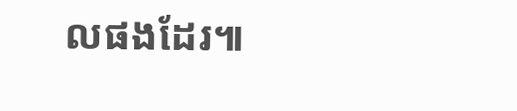លផងដែរ៕